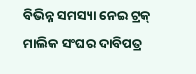ବିଭିନ୍ନ ସମସ୍ୟା ନେଇ ଟ୍ରକ୍ ମାଲିକ ସଂଘର ଦାବିପତ୍ର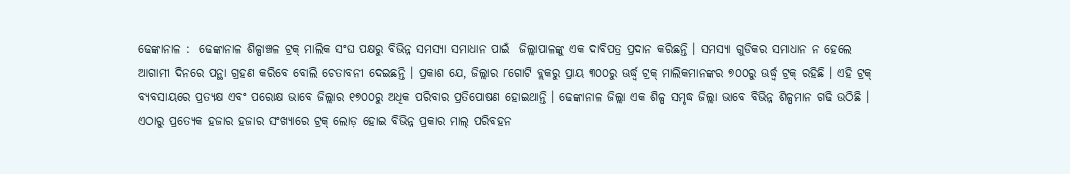ଢେଙ୍କାନାଳ :  ଢେଙ୍କାନାଳ ଶିଳ୍ପାଞ୍ଚଳ ଟ୍ରକ୍ ମାଲିକ ସଂଘ ପକ୍ଷରୁ ବିଭିନ୍ନ ସମସ୍ୟା ସମାଧାନ ପାଇଁ  ଜିଲ୍ଲାପାଳଙ୍କୁ ଏକ ଦାବିପତ୍ର ପ୍ରଦାନ କରିଛନ୍ତି । ସମସ୍ୟା ଗୁଡିକର ସମାଧାନ ନ ହେଲେ ଆଗାମୀ ଦିନରେ ପନ୍ଥା ଗ୍ରହଣ କରିବେ ବୋଲି ଚେତାବନୀ ଦେଇଛନ୍ତି । ପ୍ରକାଶ ଯେ, ଜିଲ୍ଲାର ୮ଗୋଟି ବ୍ଲକରୁ ପ୍ରାୟ ୩୦୦ରୁ ଊର୍ଦ୍ଧ୍ୱ ଟ୍ରକ୍ ମାଲିକମାନଙ୍କର ୭୦୦ରୁ ଊର୍ଦ୍ଧ୍ୱ ଟ୍ରକ୍ ରହିଛି । ଏହି ଟ୍ରକ୍ ବ୍ୟବସାୟରେ ପ୍ରତ୍ୟକ୍ଷ ଏବଂ ପରୋକ୍ଷ ଭାବେ ଜିଲ୍ଲାର ୧୭୦୦ରୁ ଅଧିକ ପରିବାର ପ୍ରତିପୋଷଣ ହୋଇଥାନ୍ତି । ଢେଙ୍କାନାଳ ଜିଲ୍ଲା ଏକ ଶିଳ୍ପ ସମୃଦ୍ଧ ଜିଲ୍ଲା ଭାବେ ବିଭିନ୍ନ ଶିଳ୍ପମାନ ଗଢି ଉଠିଛି । ଏଠାରୁ ପ୍ରତ୍ୟେକ ହଜାର ହଜାର ସଂଖ୍ୟାରେ ଟ୍ରକ୍ ଲୋଡ଼ ହୋଇ ବିଭିନ୍ନ ପ୍ରକାର ମାଲ୍ ପରିବହନ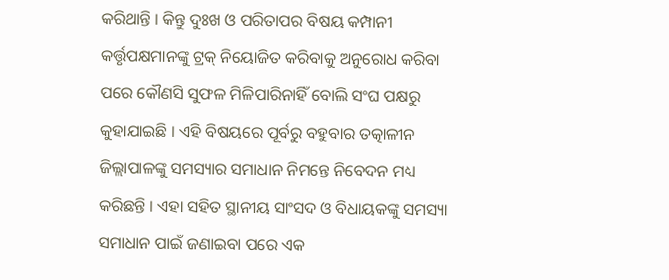କରିଥାନ୍ତି । କିନ୍ତୁ ଦୁଃଖ ଓ ପରିତାପର ବିଷୟ କମ୍ପାନୀ କର୍ତ୍ତୃପକ୍ଷମାନଙ୍କୁ ଟ୍ରକ୍ ନିୟୋଜିତ କରିବାକୁ ଅନୁରୋଧ କରିବା ପରେ କୌଣସି ସୁଫଳ ମିଳିପାରିନାହିଁ ବୋଲି ସଂଘ ପକ୍ଷରୁ କୁହାଯାଇଛି । ଏହି ବିଷୟରେ ପୂର୍ବରୁ ବହୁବାର ତତ୍କାଳୀନ ଜିଲ୍ଲାପାଳଙ୍କୁ ସମସ୍ୟାର ସମାଧାନ ନିମନ୍ତେ ନିବେଦନ ମଧ୍ୟ କରିଛନ୍ତି । ଏହା ସହିତ ସ୍ଥାନୀୟ ସାଂସଦ ଓ ବିଧାୟକଙ୍କୁ ସମସ୍ୟା ସମାଧାନ ପାଇଁ ଜଣାଇବା ପରେ ଏକ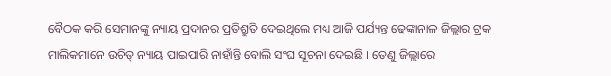ବୈଠକ କରି ସେମାନଙ୍କୁ ନ୍ୟାୟ ପ୍ରଦାନର ପ୍ରତିଶ୍ରୁତି ଦେଇଥିଲେ ମଧ୍ୟ ଆଜି ପର୍ଯ୍ୟନ୍ତ ଢେଙ୍କାନାଳ ଜିଲ୍ଲାର ଟ୍ରକ ମାଲିକମାନେ ଉଚିତ୍ ନ୍ୟାୟ ପାଇପାରି ନାହାଁନ୍ତି ବୋଲି ସଂଘ ସୂଚନା ଦେଇଛି । ତେଣୁ ଜିଲ୍ଲାରେ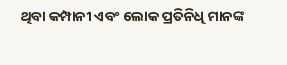ଥିବା କମ୍ପାନୀ ଏବଂ ଲୋକ ପ୍ରତିନିଧି ମାନଙ୍କ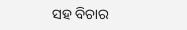ସହ ବିଚାର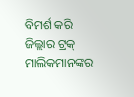ବିମର୍ଶ କରି ଜିଲ୍ଲାର ଟ୍ରକ୍ ମାଲିକମାନଙ୍କର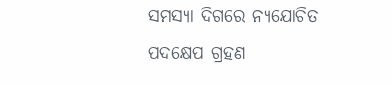ସମସ୍ୟା ଦିଗରେ ନ୍ୟଯୋଚିତ ପଦକ୍ଷେପ ଗ୍ରହଣ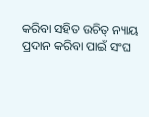କରିବା ସହିତ ଉଚିତ୍ ନ୍ୟାୟ ପ୍ରଦାନ କରିବା ପାଇଁ ସଂଘ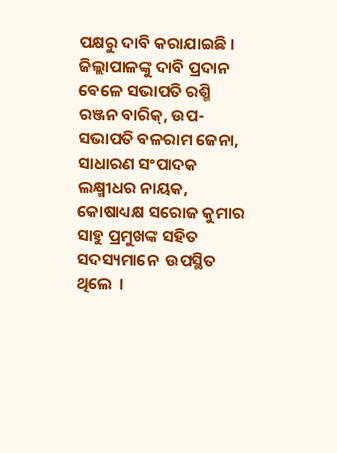ପକ୍ଷରୁ ଦାବି କରାଯାଇଛି । ଜିଲ୍ଲାପାଳଙ୍କୁ ଦାବି ପ୍ରଦାନ ବେଳେ ସଭାପତି ରଶ୍ମି ରଞ୍ଜନ ବାରିକ୍, ଉପ-ସଭାପତି ବଳରାମ ଜେନା, ସାଧାରଣ ସଂପାଦକ ଲକ୍ଷ୍ମୀଧର ନାୟକ, କୋଷାଧ୍ୟକ୍ଷ ସରୋଜ କୁମାର ସାହୁ ପ୍ରମୁଖଙ୍କ ସହିତ ସଦସ୍ୟମାନେ  ଉପସ୍ଥିତ ଥିଲେ  ।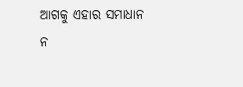ଆଗକୁ ଏହାର ସମାଧାନ ନ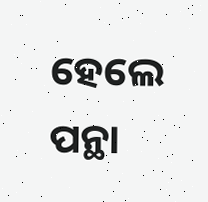ହେଲେ ପନ୍ଥା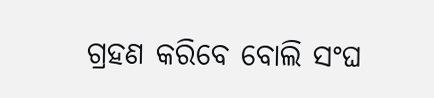ଗ୍ରହଣ କରିବେ ବୋଲି ସଂଘ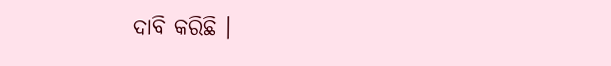ଦାବି କରିଛି ।